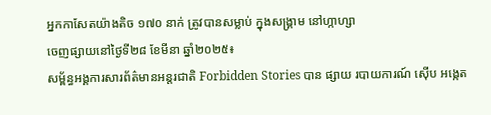អ្នកកាសែតយ៉ាងតិច ១៧០ នាក់ ត្រូវបានសម្លាប់ ក្នុងសង្គ្រាម នៅហ្កាហ្សា
ចេញផ្សាយនៅថ្ងៃទី២៨ ខែមីនា ឆ្នាំ២០២៥៖
សម្ព័ន្ធអង្គការសារព័ត៌មានអន្តរជាតិ Forbidden Stories បាន ផ្សាយ របាយការណ៍ ស៊ើប អង្កេត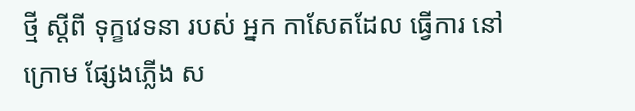ថ្មី ស្តីពី ទុក្ខវេទនា របស់ អ្នក កាសែតដែល ធ្វើការ នៅ ក្រោម ផ្សែងភ្លើង ស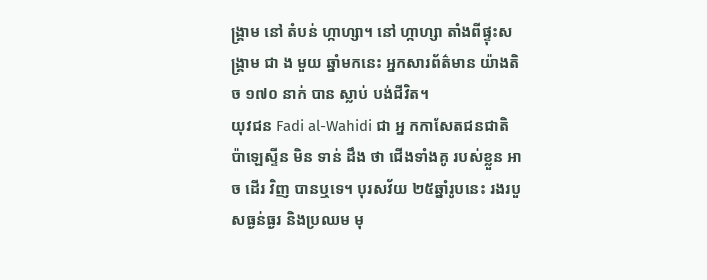ង្គ្រាម នៅ តំបន់ ហ្កាហ្សា។ នៅ ហ្កាហ្សា តាំងពីផ្ទុះសង្គ្រាម ជា ង មួយ ឆ្នាំមកនេះ អ្នកសារព័ត៌មាន យ៉ាងតិច ១៧០ នាក់ បាន ស្លាប់ បង់ជីវិត។
យុវជន Fadi al-Wahidi ជា អ្ន កកាសែតជនជាតិ ប៉ាឡេស្ទីន មិន ទាន់ ដឹង ថា ជើងទាំងគូ របស់ខ្លួន អាច ដើរ វិញ បានឬទេ។ បុរសវ័យ ២៥ឆ្នាំរូបនេះ រងរបួសធ្ងន់ធ្ងរ និងប្រឈម មុ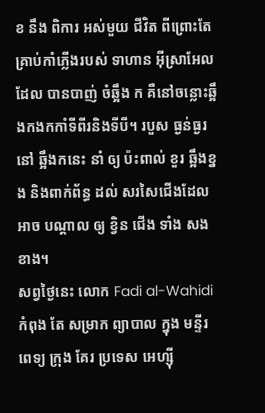ខ នឹង ពិការ អស់មួយ ជីវិត ពីព្រោះតែ គ្រាប់កាំភ្លើងរបស់ ទាហាន អ៊ីស្រាអែល ដែល បានបាញ់ ចំឆ្អឹង ក គឺនៅចន្លោះឆ្អឹងកងកកាំទីពីរនិងទីបី។ របួស ធ្ងន់ធ្ងរ នៅ ឆ្អឹងកនេះ នាំ ឲ្យ ប៉ះពាល់ ខួរ ឆ្អឹងខ្នង និងពាក់ព័ន្ធ ដល់ សរសៃជើងដែល អាច បណ្តាល ឲ្យ ខ្វិន ជើង ទាំង សងខាង។
សព្វថ្ងៃនេះ លោក Fadi al-Wahidi កំពុង តែ សម្រាក ព្យាបាល ក្នុង មន្ទីរពេទ្យ ក្រុង គែរ ប្រទេស អេហ្ស៊ី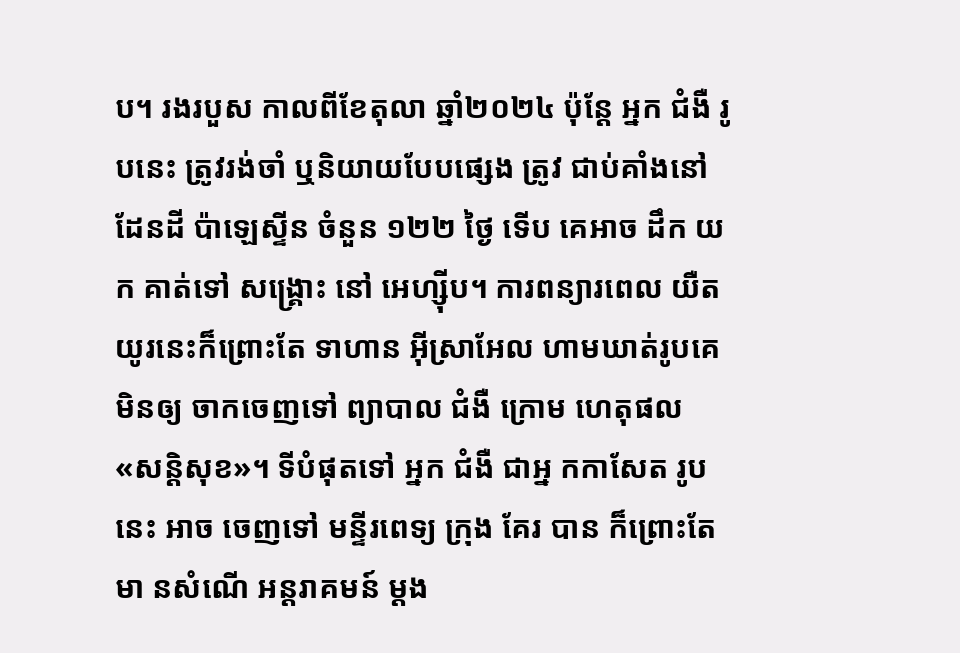ប។ រងរបួស កាលពីខែតុលា ឆ្នាំ២០២៤ ប៉ុន្តែ អ្នក ជំងឺ រូបនេះ ត្រូវរង់ចាំ ឬនិយាយបែបផ្សេង ត្រូវ ជាប់គាំងនៅ ដែនដី ប៉ាឡេស្ទីន ចំនួន ១២២ ថ្ងៃ ទើប គេអាច ដឹក យក គាត់ទៅ សង្គ្រោះ នៅ អេហ្ស៊ីប។ ការពន្យារពេល យឺតយូរនេះក៏ព្រោះតែ ទាហាន អ៊ីស្រាអែល ហាមឃាត់រូបគេ មិនឲ្យ ចាកចេញទៅ ព្យាបាល ជំងឺ ក្រោម ហេតុផល «សន្តិសុខ»។ ទីបំផុតទៅ អ្នក ជំងឺ ជាអ្ន កកាសែត រូបនេះ អាច ចេញទៅ មន្ទីរពេទ្យ ក្រុង គែរ បាន ក៏ព្រោះតែ មា នសំណើ អន្តរាគមន៍ ម្តង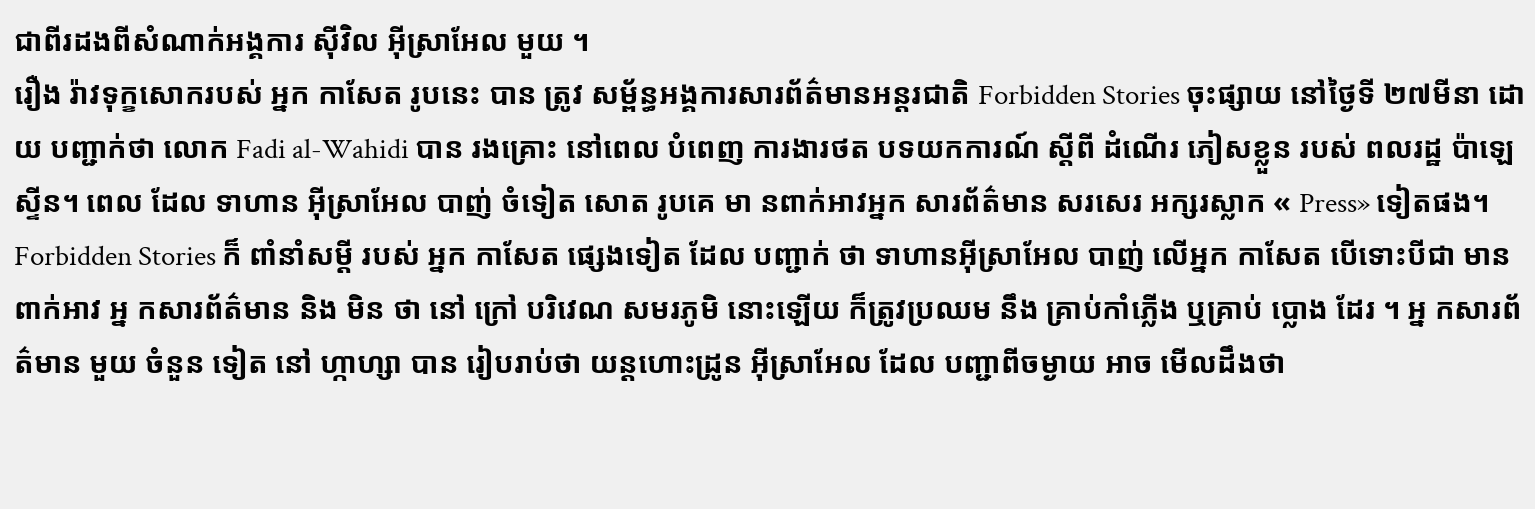ជាពីរដងពីសំណាក់អង្គការ ស៊ីវិល អ៊ីស្រាអែល មួយ ។
រឿង រ៉ាវទុក្ខសោករបស់ អ្នក កាសែត រូបនេះ បាន ត្រូវ សម្ព័ន្ធអង្គការសារព័ត៌មានអន្តរជាតិ Forbidden Stories ចុះផ្សាយ នៅថ្ងៃទី ២៧មីនា ដោយ បញ្ជាក់ថា លោក Fadi al-Wahidi បាន រងគ្រោះ នៅពេល បំពេញ ការងារថត បទយកការណ៍ ស្តីពី ដំណើរ ភៀសខ្លួន របស់ ពលរដ្ឋ ប៉ាឡេស្ទីន។ ពេល ដែល ទាហាន អ៊ីស្រាអែល បាញ់ ចំទៀត សោត រូបគេ មា នពាក់អាវអ្នក សារព័ត៌មាន សរសេរ អក្សរស្លាក « Press» ទៀតផង។
Forbidden Stories ក៏ ពាំនាំសម្តី របស់ អ្នក កាសែត ផ្សេងទៀត ដែល បញ្ជាក់ ថា ទាហានអ៊ីស្រាអែល បាញ់ លើអ្នក កាសែត បើទោះបីជា មាន ពាក់អាវ អ្ន កសារព័ត៌មាន និង មិន ថា នៅ ក្រៅ បរិវេណ សមរភូមិ នោះឡើយ ក៏ត្រូវប្រឈម នឹង គ្រាប់កាំភ្លើង ឬគ្រាប់ ប្លោង ដែរ ។ អ្ន កសារព័ត៌មាន មួយ ចំនួន ទៀត នៅ ហ្កាហ្សា បាន រៀបរាប់ថា យន្តហោះដ្រូន អ៊ីស្រាអែល ដែល បញ្ជាពីចម្ងាយ អាច មើលដឹងថា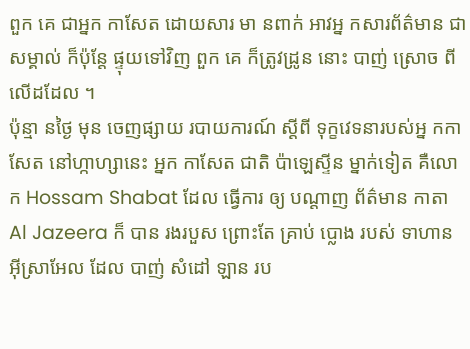ពួក គេ ជាអ្នក កាសែត ដោយសារ មា នពាក់ អាវអ្ន កសារព័ត៌មាន ជា សម្គាល់ ក៏ប៉ុន្តែ ផ្ទុយទៅវិញ ពួក គេ ក៏ត្រូវដ្រូន នោះ បាញ់ ស្រោច ពីលើដដែល ។
ប៉ុន្មា នថ្ងៃ មុន ចេញផ្សាយ របាយការណ៍ ស្តីពី ទុក្ខវេទនារបស់អ្ន កកាសែត នៅហ្កាហ្សានេះ អ្នក កាសែត ជាតិ ប៉ាឡេស្ទីន ម្នាក់ទៀត គឺលោក Hossam Shabat ដែល ធ្វើការ ឲ្យ បណ្តាញ ព័ត៌មាន កាតា Al Jazeera ក៏ បាន រងរបួស ព្រោះតែ គ្រាប់ ប្លោង របស់ ទាហាន អ៊ីស្រាអែល ដែល បាញ់ សំដៅ ឡាន រប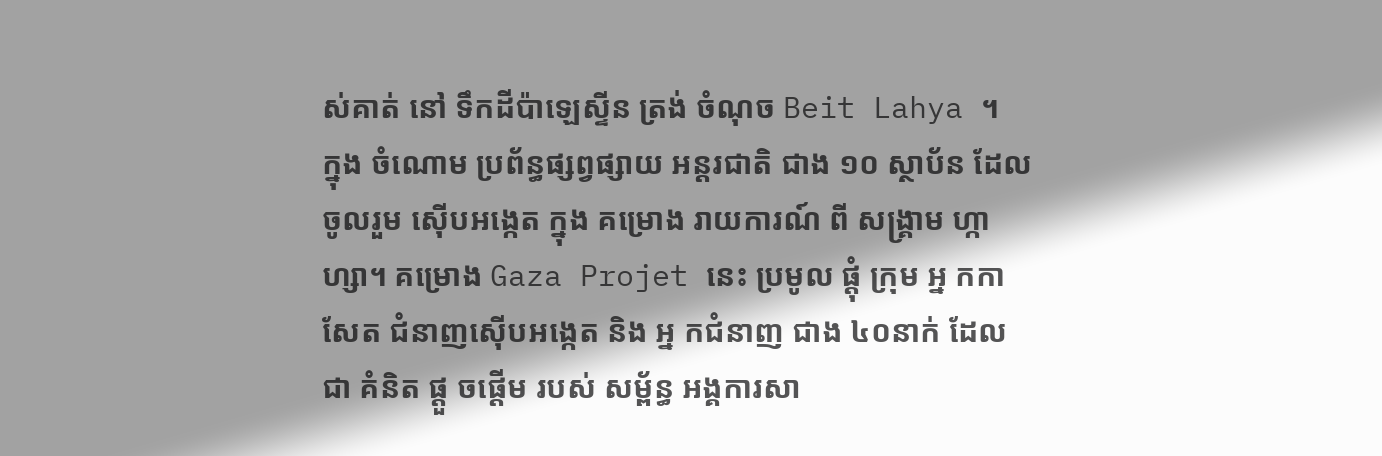ស់គាត់ នៅ ទឹកដីប៉ាឡេស្ទីន ត្រង់ ចំណុច Beit Lahya ។
ក្នុង ចំណោម ប្រព័ន្ធផ្សព្វផ្សាយ អន្តរជាតិ ជាង ១០ ស្ថាប័ន ដែល ចូលរួម ស៊ើបអង្កេត ក្នុង គម្រោង រាយការណ៍ ពី សង្គ្រាម ហ្កាហ្សា។ គម្រោង Gaza Projet នេះ ប្រមូល ផ្តុំ ក្រុម អ្ន កកាសែត ជំនាញស៊ើបអង្កេត និង អ្ន កជំនាញ ជាង ៤០នាក់ ដែល ជា គំនិត ផ្តួ ចផ្តើម របស់ សម្ព័ន្ធ អង្គការសា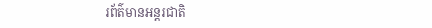រព័ត៌មានអន្តរជាតិ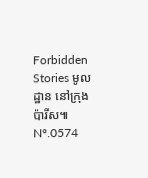Forbidden Stories មូលដ្ឋាន នៅក្រុង ប៉ារីស៕
Nº.0574